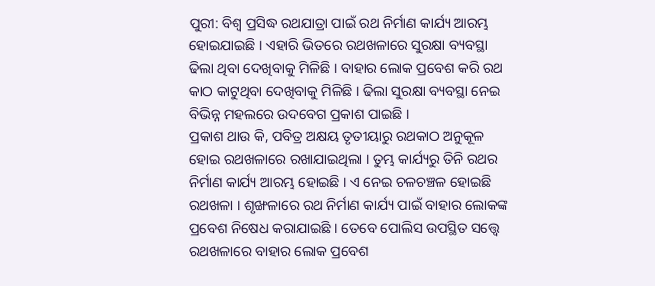ପୁରୀ: ବିଶ୍ବ ପ୍ରସିଦ୍ଧ ରଥଯାତ୍ରା ପାଇଁ ରଥ ନିର୍ମାଣ କାର୍ଯ୍ୟ ଆରମ୍ଭ ହୋଇଯାଇଛି । ଏହାରି ଭିତରେ ରଥଖଳାରେ ସୁରକ୍ଷା ବ୍ୟବସ୍ଥା ଢିଲା ଥିବା ଦେଖିବାକୁ ମିଳିଛି । ବାହାର ଲୋକ ପ୍ରବେଶ କରି ରଥ କାଠ କାଟୁଥିବା ଦେଖିବାକୁ ମିଳିଛି । ଢିଲା ସୁରକ୍ଷା ବ୍ୟବସ୍ଥା ନେଇ ବିଭିନ୍ନ ମହଲରେ ଉଦବେଗ ପ୍ରକାଶ ପାଇଛି ।
ପ୍ରକାଶ ଥାଉ କି, ପବିତ୍ର ଅକ୍ଷୟ ତୃତୀୟାରୁ ରଥକାଠ ଅନୁକୂଳ ହୋଇ ରଥଖଳାରେ ରଖାଯାଇଥିଲା । ତୁମ୍ଭ କାର୍ଯ୍ୟରୁ ତିନି ରଥର ନିର୍ମାଣ କାର୍ଯ୍ୟ ଆରମ୍ଭ ହୋଇଛି । ଏ ନେଇ ଚଳଚଞ୍ଚଳ ହୋଇଛି ରଥଖଳା । ଶୃଙ୍ଖଳାରେ ରଥ ନିର୍ମାଣ କାର୍ଯ୍ୟ ପାଇଁ ବାହାର ଲୋକଙ୍କ ପ୍ରବେଶ ନିଷେଧ କରାଯାଇଛି । ତେବେ ପୋଲିସ ଉପସ୍ଥିତ ସତ୍ତ୍ବେ ରଥଖଳାରେ ବାହାର ଲୋକ ପ୍ରବେଶ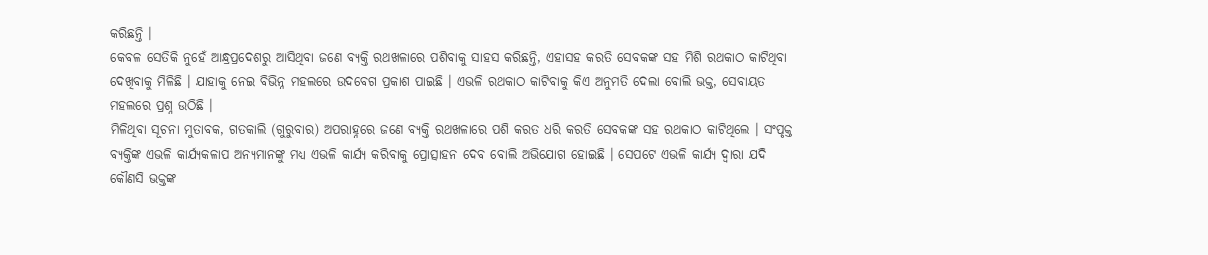କରିଛନ୍ତି ।
କେବଳ ସେତିକି ନୁହେଁ ଆନ୍ଧ୍ରପ୍ରଦେଶରୁ ଆସିଥିବା ଜଣେ ବ୍ୟକ୍ତି ରଥଖଳାରେ ପଶିବାକୁ ସାହସ କରିଛନ୍ତି, ଏହାସହ କରତି ସେବକଙ୍କ ସହ ମିଶି ରଥକାଠ କାଟିଥିବା ଦେଖିବାକୁ ମିଳିଛି । ଯାହାକୁ ନେଇ ବିଭିନ୍ନ ମହଲରେ ଉଦବେଗ ପ୍ରକାଶ ପାଇଛି । ଏଭଳି ରଥକାଠ କାଟିବାକୁ କିଏ ଅନୁମତି ଦେଲା ବୋଲି ଭକ୍ତ, ସେବାୟତ ମହଲରେ ପ୍ରଶ୍ନ ଉଠିଛି ।
ମିଳିଥିବା ସୂଚନା ମୁତାବକ, ଗତକାଲି (ଗୁରୁବାର) ଅପରାହ୍ନରେ ଜଣେ ବ୍ୟକ୍ତି ରଥଖଳାରେ ପଶି କରତ ଧରି କରତି ସେବକଙ୍କ ସହ ରଥକାଠ କାଟିଥିଲେ । ସଂପୃକ୍ତ ବ୍ୟକ୍ତିଙ୍କ ଏଭଳି କାର୍ଯ୍ୟକଳାପ ଅନ୍ୟମାନଙ୍କୁ ମଧ୍ୟ ଏଭଳି କାର୍ଯ୍ୟ କରିବାକୁ ପ୍ରୋତ୍ସାହନ ଦେବ ବୋଲି ଅଭିଯୋଗ ହୋଇଛି । ସେପଟେ ଏଭଳି କାର୍ଯ୍ୟ ଦ୍ଵାରା ଯଦି କୌଣସି ଭକ୍ତଙ୍କ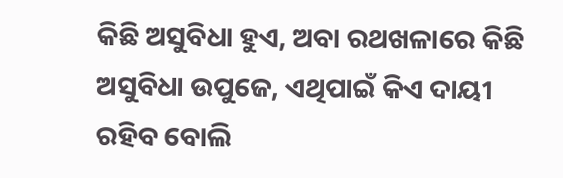କିଛି ଅସୁବିଧା ହୁଏ, ଅବା ରଥଖଳାରେ କିଛି ଅସୁବିଧା ଉପୁଜେ, ଏଥିପାଇଁ କିଏ ଦାୟୀ ରହିବ ବୋଲି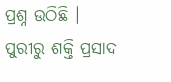ପ୍ରଶ୍ନ ଉଠିଛି ।
ପୁରୀରୁ ଶକ୍ତି ପ୍ରସାଦ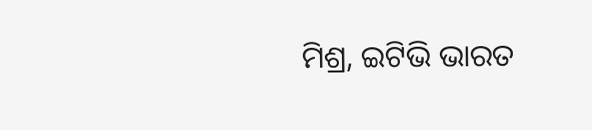ମିଶ୍ର, ଇଟିଭି ଭାରତ